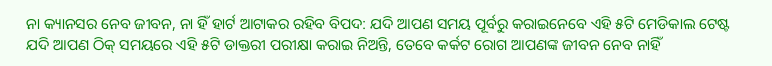ନା କ୍ୟାନସର ନେବ ଜୀବନ, ନା ହିଁ ହାର୍ଟ ଆଟାକର ରହିବ ବିପଦ: ଯଦି ଆପଣ ସମୟ ପୂର୍ବରୁ କରାଇନେବେ ଏହି ୫ଟି ମେଡିକାଲ ଟେଷ୍ଟ
ଯଦି ଆପଣ ଠିକ୍ ସମୟରେ ଏହି ୫ଟି ଡାକ୍ତରୀ ପରୀକ୍ଷା କରାଇ ନିଅନ୍ତି, ତେବେ କର୍କଟ ରୋଗ ଆପଣଙ୍କ ଜୀବନ ନେବ ନାହିଁ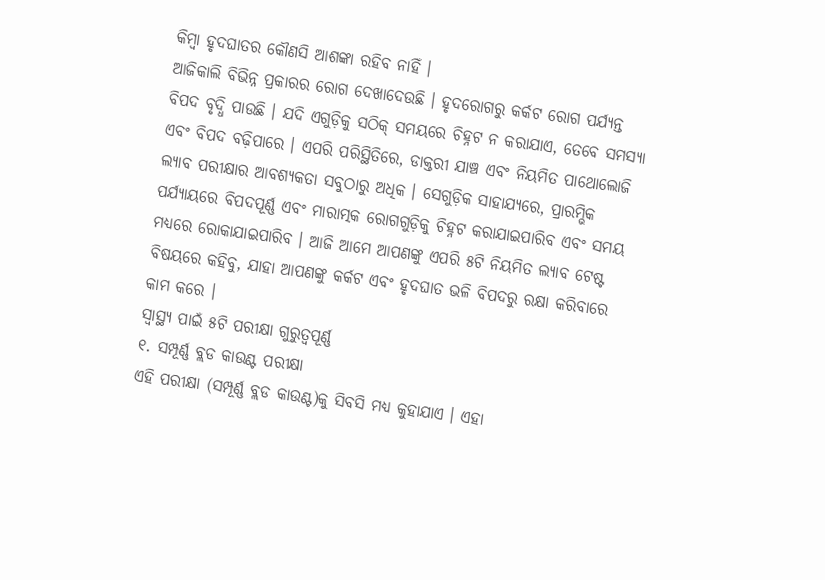କିମ୍ବା ହୃଦଘାତର କୌଣସି ଆଶଙ୍କା ରହିବ ନାହିଁ ।
ଆଜିକାଲି ବିଭିନ୍ନ ପ୍ରକାରର ରୋଗ ଦେଖାଦେଉଛି । ହୃଦରୋଗରୁ କର୍କଟ ରୋଗ ପର୍ଯ୍ୟନ୍ତ ବିପଦ ବୃଦ୍ଧି ପାଉଛି । ଯଦି ଏଗୁଡ଼ିକୁ ସଠିକ୍ ସମୟରେ ଚିହ୍ନଟ ନ କରାଯାଏ, ତେବେ ସମସ୍ୟା ଏବଂ ବିପଦ ବଢ଼ିପାରେ । ଏପରି ପରିସ୍ଥିତିରେ, ଡାକ୍ତରୀ ଯାଞ୍ଚ ଏବଂ ନିୟମିତ ପାଥୋଲୋଜି ଲ୍ୟାବ ପରୀକ୍ଷାର ଆବଶ୍ୟକତା ସବୁଠାରୁ ଅଧିକ । ସେଗୁଡ଼ିକ ସାହାଯ୍ୟରେ, ପ୍ରାରମ୍ଭିକ ପର୍ଯ୍ୟାୟରେ ବିପଦପୂର୍ଣ୍ଣ ଏବଂ ମାରାତ୍ମକ ରୋଗଗୁଡ଼ିକୁ ଚିହ୍ନଟ କରାଯାଇପାରିବ ଏବଂ ସମୟ ମଧ୍ୟରେ ରୋକାଯାଇପାରିବ । ଆଜି ଆମେ ଆପଣଙ୍କୁ ଏପରି ୫ଟି ନିୟମିତ ଲ୍ୟାବ ଟେଷ୍ଟ ବିଷୟରେ କହିବୁ, ଯାହା ଆପଣଙ୍କୁ କର୍କଟ ଏବଂ ହୃଦଘାତ ଭଳି ବିପଦରୁ ରକ୍ଷା କରିବାରେ କାମ କରେ ।
ସ୍ୱାସ୍ଥ୍ୟ ପାଇଁ ୫ଟି ପରୀକ୍ଷା ଗୁରୁତ୍ୱପୂର୍ଣ୍ଣ
୧. ସମ୍ପୂର୍ଣ୍ଣ ବ୍ଲଡ କାଉଣ୍ଟ ପରୀକ୍ଷା
ଏହି ପରୀକ୍ଷା (ସମ୍ପୂର୍ଣ୍ଣ ବ୍ଲଡ କାଉଣ୍ଟ)କୁ ସିବସି ମଧ୍ୟ କୁହାଯାଏ । ଏହା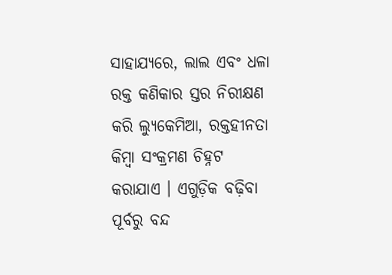ସାହାଯ୍ୟରେ, ଲାଲ ଏବଂ ଧଳା ରକ୍ତ କଣିକାର ସ୍ତର ନିରୀକ୍ଷଣ କରି ଲ୍ୟୁକେମିଆ, ରକ୍ତହୀନତା କିମ୍ବା ସଂକ୍ରମଣ ଚିହ୍ନଟ କରାଯାଏ । ଏଗୁଡ଼ିକ ବଢ଼ିବା ପୂର୍ବରୁ ବନ୍ଦ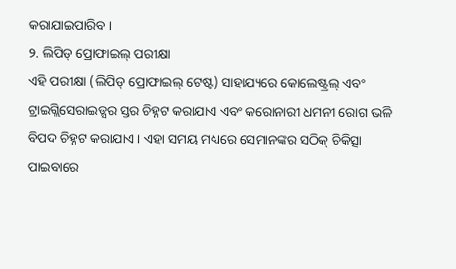କରାଯାଇପାରିବ ।
୨. ଲିପିଡ୍ ପ୍ରୋଫାଇଲ୍ ପରୀକ୍ଷା
ଏହି ପରୀକ୍ଷା (ଲିପିଡ୍ ପ୍ରୋଫାଇଲ୍ ଟେଷ୍ଟ) ସାହାଯ୍ୟରେ କୋଲେଷ୍ଟ୍ରଲ୍ ଏବଂ ଟ୍ରାଇଗ୍ଲିସେରାଇଡ୍ସର ସ୍ତର ଚିହ୍ନଟ କରାଯାଏ ଏବଂ କରୋନାରୀ ଧମନୀ ରୋଗ ଭଳି ବିପଦ ଚିହ୍ନଟ କରାଯାଏ । ଏହା ସମୟ ମଧ୍ୟରେ ସେମାନଙ୍କର ସଠିକ୍ ଚିକିତ୍ସା ପାଇବାରେ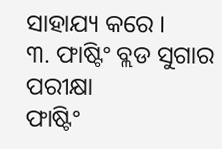ସାହାଯ୍ୟ କରେ ।
୩. ଫାଷ୍ଟିଂ ବ୍ଲଡ ସୁଗାର ପରୀକ୍ଷା
ଫାଷ୍ଟିଂ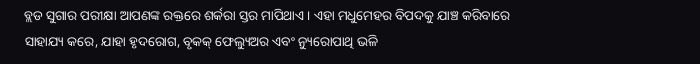ବ୍ଲଡ ସୁଗାର ପରୀକ୍ଷା ଆପଣଙ୍କ ରକ୍ତରେ ଶର୍କରା ସ୍ତର ମାପିଥାଏ । ଏହା ମଧୁମେହର ବିପଦକୁ ଯାଞ୍ଚ କରିବାରେ ସାହାଯ୍ୟ କରେ, ଯାହା ହୃଦରୋଗ, ବୃକକ୍ ଫେଲ୍ୟୁଅର ଏବଂ ନ୍ୟୁରୋପାଥି ଭଳି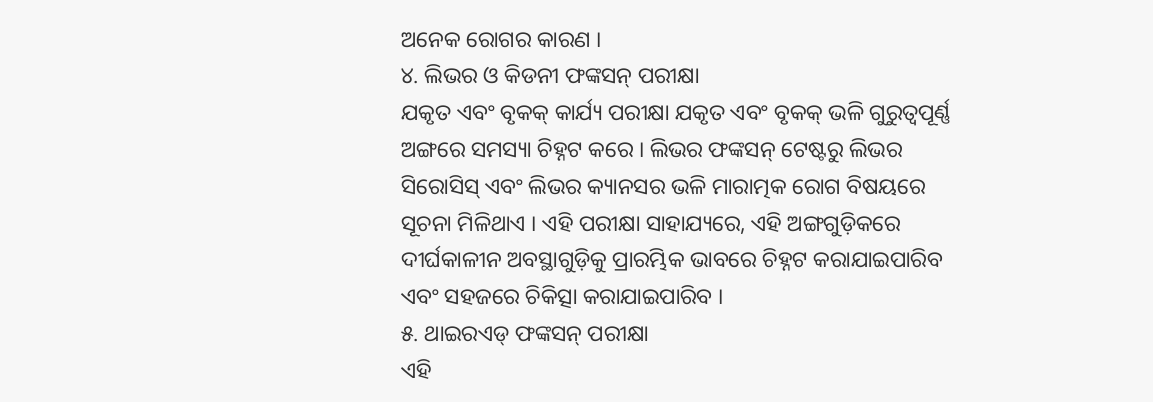ଅନେକ ରୋଗର କାରଣ ।
୪. ଲିଭର ଓ କିଡନୀ ଫଙ୍କସନ୍ ପରୀକ୍ଷା
ଯକୃତ ଏବଂ ବୃକକ୍ କାର୍ଯ୍ୟ ପରୀକ୍ଷା ଯକୃତ ଏବଂ ବୃକକ୍ ଭଳି ଗୁରୁତ୍ୱପୂର୍ଣ୍ଣ ଅଙ୍ଗରେ ସମସ୍ୟା ଚିହ୍ନଟ କରେ । ଲିଭର ଫଙ୍କସନ୍ ଟେଷ୍ଟରୁ ଲିଭର ସିରୋସିସ୍ ଏବଂ ଲିଭର କ୍ୟାନସର ଭଳି ମାରାତ୍ମକ ରୋଗ ବିଷୟରେ ସୂଚନା ମିଳିଥାଏ । ଏହି ପରୀକ୍ଷା ସାହାଯ୍ୟରେ, ଏହି ଅଙ୍ଗଗୁଡ଼ିକରେ ଦୀର୍ଘକାଳୀନ ଅବସ୍ଥାଗୁଡ଼ିକୁ ପ୍ରାରମ୍ଭିକ ଭାବରେ ଚିହ୍ନଟ କରାଯାଇପାରିବ ଏବଂ ସହଜରେ ଚିକିତ୍ସା କରାଯାଇପାରିବ ।
୫. ଥାଇରଏଡ୍ ଫଙ୍କସନ୍ ପରୀକ୍ଷା
ଏହି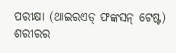ପରୀକ୍ଷା (ଥାଇରଏଡ୍ ଫଙ୍କସନ୍ ଟେଷ୍ଟ) ଶରୀରର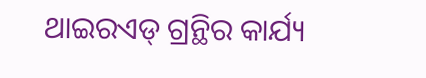ଥାଇରଏଡ୍ ଗ୍ରନ୍ଥିର କାର୍ଯ୍ୟ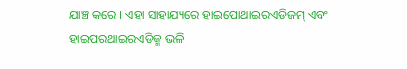ଯାଞ୍ଚ କରେ । ଏହା ସାହାଯ୍ୟରେ ହାଇପୋଥାଇରଏଡିଜମ୍ ଏବଂ ହାଇପରଥାଇରଏଡିଜ୍ମ ଭଳି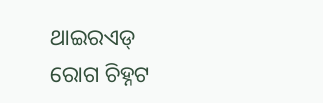ଥାଇରଏଡ୍ ରୋଗ ଚିହ୍ନଟ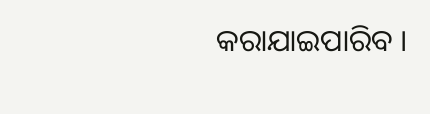କରାଯାଇପାରିବ ।